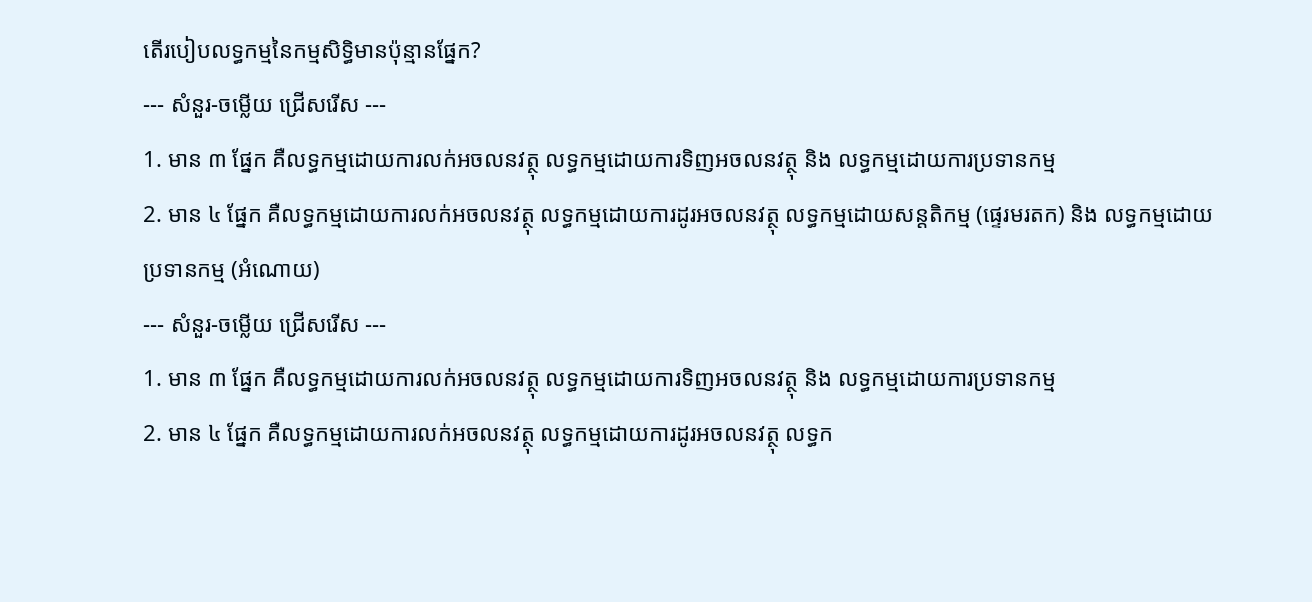តើរបៀបលទ្ធកម្មនៃកម្មសិទិ្ធមានប៉ុន្មានផ្នែក?
--- សំនួរ-ចម្លើយ ជ្រើសរើស ---
1. មាន ៣ ផ្នែក គឺលទ្ធកម្មដោយការលក់អចលនវត្ថុ លទ្ធកម្មដោយការទិញអចលនវត្ថុ និង លទ្ធកម្មដោយការប្រទានកម្ម
2. មាន ៤ ផ្នែក គឺលទ្ធកម្មដោយការលក់អចលនវត្ថុ លទ្ធកម្មដោយការដូរអចលនវត្ថុ លទ្ធកម្មដោយសន្តតិកម្ម (ផ្ទេរមរតក) និង លទ្ធកម្មដោយប្រទានកម្ម (អំណោយ)
--- សំនួរ-ចម្លើយ ជ្រើសរើស ---
1. មាន ៣ ផ្នែក គឺលទ្ធកម្មដោយការលក់អចលនវត្ថុ លទ្ធកម្មដោយការទិញអចលនវត្ថុ និង លទ្ធកម្មដោយការប្រទានកម្ម
2. មាន ៤ ផ្នែក គឺលទ្ធកម្មដោយការលក់អចលនវត្ថុ លទ្ធកម្មដោយការដូរអចលនវត្ថុ លទ្ធក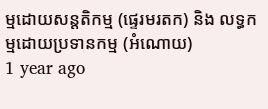ម្មដោយសន្តតិកម្ម (ផ្ទេរមរតក) និង លទ្ធកម្មដោយប្រទានកម្ម (អំណោយ)
1 year ago